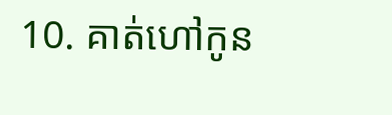10. គាត់ហៅកូន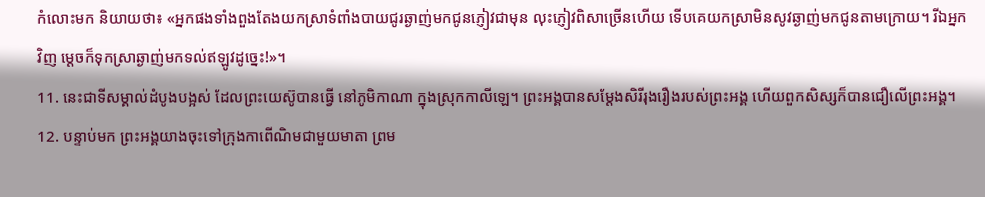កំលោះមក និយាយថា៖ «អ្នកផងទាំងពួងតែងយកស្រាទំពាំងបាយជូរឆ្ងាញ់មកជូនភ្ញៀវជាមុន លុះភ្ញៀវពិសាច្រើនហើយ ទើបគេយកស្រាមិនសូវឆ្ងាញ់មកជូនតាមក្រោយ។ រីឯអ្នកវិញ ម្ដេចក៏ទុកស្រាឆ្ងាញ់មកទល់ឥឡូវដូច្នេះ!»។
11. នេះជាទីសម្គាល់ដំបូងបង្អស់ ដែលព្រះយេស៊ូបានធ្វើ នៅភូមិកាណា ក្នុងស្រុកកាលីឡេ។ ព្រះអង្គបានសម្តែងសិរីរុងរឿងរបស់ព្រះអង្គ ហើយពួកសិស្សក៏បានជឿលើព្រះអង្គ។
12. បន្ទាប់មក ព្រះអង្គយាងចុះទៅក្រុងកាពើណិមជាមួយមាតា ព្រម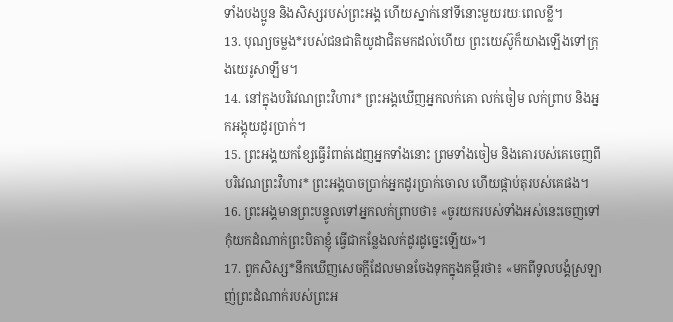ទាំងបងប្អូន និងសិស្សរបស់ព្រះអង្គ ហើយស្នាក់នៅទីនោះមួយរយៈពេលខ្លី។
13. បុណ្យចម្លង*របស់ជនជាតិយូដាជិតមកដល់ហើយ ព្រះយេស៊ូក៏យាងឡើងទៅក្រុងយេរូសាឡឹម។
14. នៅក្នុងបរិវេណព្រះវិហារ* ព្រះអង្គឃើញអ្នកលក់គោ លក់ចៀម លក់ព្រាប និងអ្នកអង្គុយដូរប្រាក់។
15. ព្រះអង្គយកខ្សែធ្វើរំពាត់ដេញអ្នកទាំងនោះ ព្រមទាំងចៀម និងគោរបស់គេចេញពីបរិវេណព្រះវិហារ* ព្រះអង្គបាចប្រាក់អ្នកដូរប្រាក់ចោល ហើយផ្កាប់តុរបស់គេផង។
16. ព្រះអង្គមានព្រះបន្ទូលទៅអ្នកលក់ព្រាបថា៖ «ចូរយករបស់ទាំងអស់នេះចេញទៅ កុំយកដំណាក់ព្រះបិតាខ្ញុំ ធ្វើជាកន្លែងលក់ដូរដូច្នេះឡើយ»។
17. ពួកសិស្ស*នឹកឃើញសេចក្ដីដែលមានចែងទុកក្នុងគម្ពីរថា៖ «មកពីទូលបង្គំស្រឡាញ់ព្រះដំណាក់របស់ព្រះអ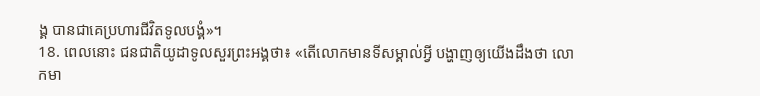ង្គ បានជាគេប្រហារជីវិតទូលបង្គំ»។
18. ពេលនោះ ជនជាតិយូដាទូលសួរព្រះអង្គថា៖ «តើលោកមានទីសម្គាល់អ្វី បង្ហាញឲ្យយើងដឹងថា លោកមា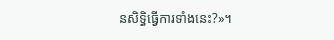នសិទ្ធិធ្វើការទាំងនេះ?»។